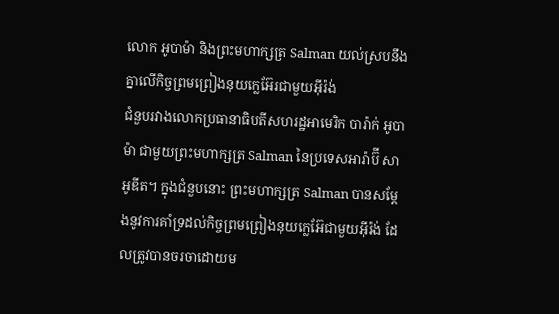លោក អូបាម៉ា និងព្រះមហាក្សត្រ Salman យល់ស្របនឹងគ្នាលើកិច្ចព្រមព្រៀងនុយក្លេអ៊ែរជាមួយអ៊ីរ៉ង់
ជំនួបរវាងលោកប្រធានាធិបតីសហរដ្ឋអាមេរិក បារ៉ាក់ អូបាម៉ា ជាមួយព្រះមហាក្សត្រ Salman នៃប្រទេសអារ៉ាប៊ី សាអូឌីត។ ក្នុងជំនួបនោះ ព្រះមហាក្សត្រ Salman បានសម្តែងនូវការគាំទ្រដល់កិច្ចព្រមព្រៀងនុយក្លេអ៊ែជាមួយអ៊ីរ៉ង់ ដែលត្រូវបានចរចាដោយម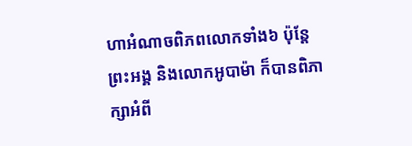ហាអំណាចពិភពលោកទាំង៦ ប៉ុន្តែព្រះអង្គ និងលោកអូបាម៉ា ក៏បានពិភាក្សាអំពី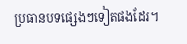ប្រធានបទផ្សេងៗទៀតផងដែរ។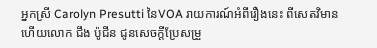អ្នកស្រី Carolyn Presutti នៃVOA រាយការណ៍អំពីរឿងនេះ ពីសេតវិមាន ហើយលោក ជឹង ប៉ូជីន ជូនសេចក្តីប្រែសម្រួ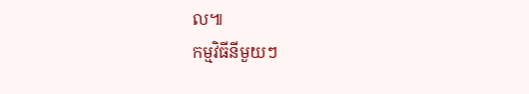ល៕
កម្មវិធីនីមួយៗ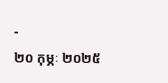-
២០ កុម្ភៈ ២០២៥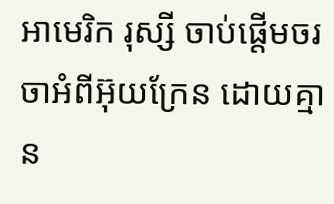អាមេរិក រុស្សី ចាប់ផ្តើមចរចាអំពីអ៊ុយក្រែន ដោយគ្មាន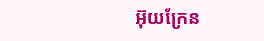អ៊ុយក្រែន